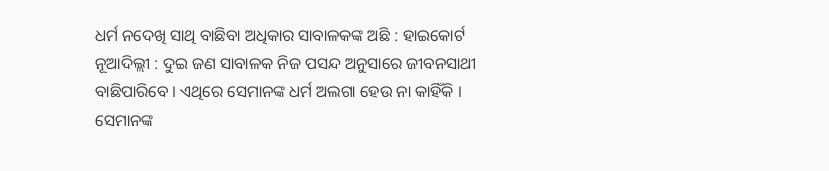ଧର୍ମ ନଦେଖି ସାଥି ବାଛିବା ଅଧିକାର ସାବାଳକଙ୍କ ଅଛି : ହାଇକୋର୍ଟ
ନୂଆଦିଲ୍ଲୀ : ଦୁଇ ଜଣ ସାବାଳକ ନିଜ ପସନ୍ଦ ଅନୁସାରେ ଜୀବନସାଥୀ ବାଛିପାରିବେ । ଏଥିରେ ସେମାନଙ୍କ ଧର୍ମ ଅଲଗା ହେଉ ନା କାହିଁକି । ସେମାନଙ୍କ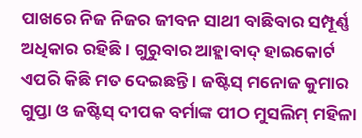ପାଖରେ ନିଜ ନିଜର ଜୀବନ ସାଥୀ ବାଛିବାର ସମ୍ପୂର୍ଣ୍ଣ ଅଧିକାର ରହିଛି । ଗୁରୁବାର ଆହ୍ଲାବାଦ୍ ହାଇକୋର୍ଟ ଏପରି କିଛି ମତ ଦେଇଛନ୍ତି । ଜଷ୍ଟିସ୍ ମନୋଜ କୁମାର ଗୁପ୍ତା ଓ ଜଷ୍ଟିସ୍ ଦୀପକ ବର୍ମାଙ୍କ ପୀଠ ମୁସଲିମ୍ ମହିଳା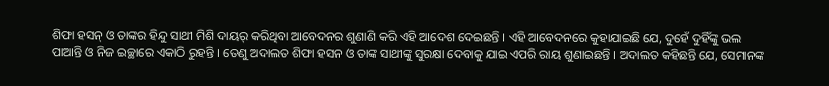ଶିଫା ହସନ୍ ଓ ତାଙ୍କର ହିନ୍ଦୁ ସାଥୀ ମିଶି ଦାୟର୍ କରିଥିବା ଆବେଦନର ଶୁଣାଣି କରି ଏହି ଆଦେଶ ଦେଇଛନ୍ତି । ଏହି ଆବେଦନରେ କୁହାଯାଇଛି ଯେ, ଦୁହେଁ ଦୁହିଁଙ୍କୁ ଭଲ ପାଆନ୍ତି ଓ ନିଜ ଇଚ୍ଛାରେ ଏକାଠି ରୁହନ୍ତି । ତେଣୁ ଅଦାଲତ ଶିଫା ହସନ ଓ ତାଙ୍କ ସାଥୀଙ୍କୁ ସୁରକ୍ଷା ଦେବାକୁ ଯାଇ ଏପରି ରାୟ ଶୁଣାଇଛନ୍ତି । ଅଦାଲତ କହିଛନ୍ତି ଯେ, ସେମାନଙ୍କ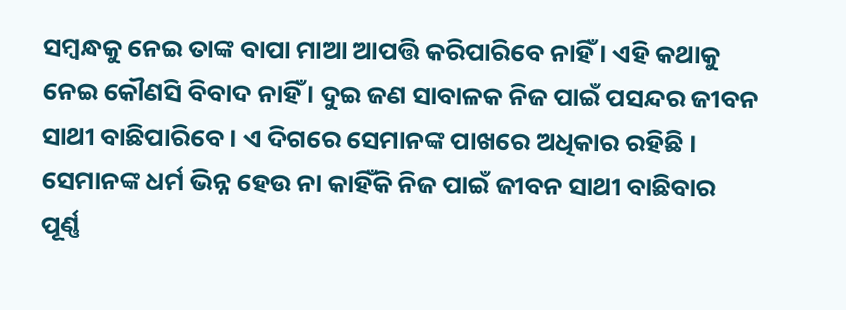ସମ୍ବନ୍ଧକୁ ନେଇ ତାଙ୍କ ବାପା ମାଆ ଆପତ୍ତି କରିପାରିବେ ନାହିଁ । ଏହି କଥାକୁ ନେଇ କୌଣସି ବିବାଦ ନାହିଁ । ଦୁଇ ଜଣ ସାବାଳକ ନିଜ ପାଇଁ ପସନ୍ଦର ଜୀବନ ସାଥୀ ବାଛିପାରିବେ । ଏ ଦିଗରେ ସେମାନଙ୍କ ପାଖରେ ଅଧିକାର ରହିଛି । ସେମାନଙ୍କ ଧର୍ମ ଭିନ୍ନ ହେଉ ନା କାହିଁକି ନିଜ ପାଇଁ ଜୀବନ ସାଥୀ ବାଛିବାର ପୂର୍ଣ୍ଣ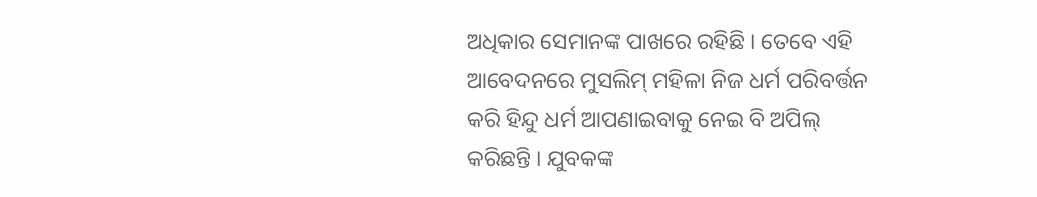ଅଧିକାର ସେମାନଙ୍କ ପାଖରେ ରହିଛି । ତେବେ ଏହି ଆବେଦନରେ ମୁସଲିମ୍ ମହିଳା ନିଜ ଧର୍ମ ପରିବର୍ତ୍ତନ କରି ହିନ୍ଦୁ ଧର୍ମ ଆପଣାଇବାକୁ ନେଇ ବି ଅପିଲ୍ କରିଛନ୍ତି । ଯୁବକଙ୍କ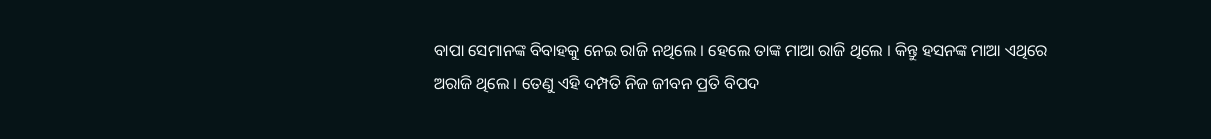ବାପା ସେମାନଙ୍କ ବିବାହକୁ ନେଇ ରାଜି ନଥିଲେ । ହେଲେ ତାଙ୍କ ମାଆ ରାଜି ଥିଲେ । କିନ୍ତୁ ହସନଙ୍କ ମାଆ ଏଥିରେ ଅରାଜି ଥିଲେ । ତେଣୁ ଏହି ଦମ୍ପତି ନିଜ ଜୀବନ ପ୍ରତି ବିପଦ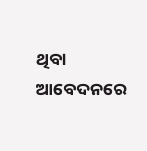ଥିବା ଆବେଦନରେ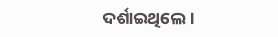ଦର୍ଶାଇଥିଲେ ।